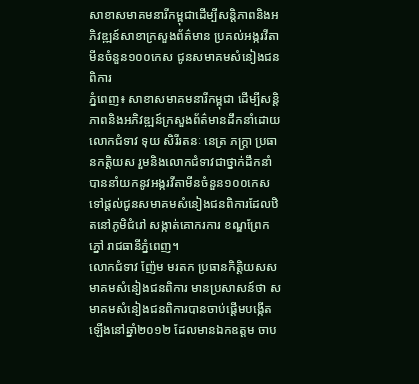សាខាសមាគមនារីកម្ពុជាដើម្បីសន្តិភាពនិងអភិវឌ្ឍន៍សាខាក្រសួងព័ត៌មាន ប្រគល់អង្ករវីតាមីនចំនួន១០០កេស ជូនសមាគមសំនៀងជនពិការ
ភ្នំពេញ៖ សាខាសមាគមនារីកម្ពុជា ដើម្បីសន្តិភាពនិងអភិវឌ្ឍន៍ក្រសួងព័ត៌មានដឹកនាំដោយលោកជំទាវ ទុយ សិរីរតនៈ នេត្រ ភក្រ្តា ប្រធានកត្តិយស រួមនិងលោកជំទាវជាថ្នាក់ដឹកនាំបាននាំយកនូវអង្ករវីតាមីនចំនួន១០០កេសទៅផ្តល់ជូនសមាគមសំនៀងជនពិការដែលឋិតនៅភូមិជំរៅ សង្កាត់គោករការ ខណ្ឌព្រែកភ្នៅ រាជធានីភ្នំពេញ។
លោកជំទាវ ញ៉ែម មរតក ប្រធានកិត្តិយសសមាគមសំនៀងជនពិការ មានប្រសាសន៍ថា សមាគមសំនៀងជនពិការបានចាប់ផ្តើមបង្កើតឡើងនៅឆ្នាំ២០១២ ដែលមានឯកឧត្តម ចាប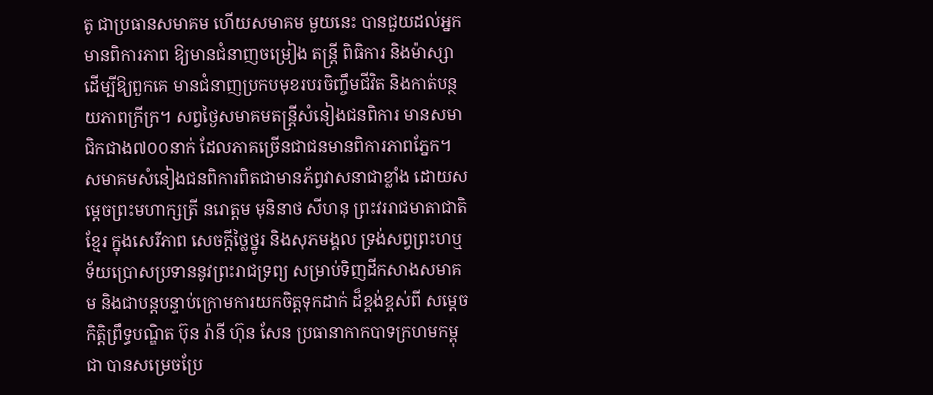តូ ជាប្រធានសមាគម ហើយសមាគម មួយនេះ បានជួយដល់អ្នកមានពិការភាព ឱ្យមានជំនាញចម្រៀង តន្រ្តី ពិធិការ និងម៉ាស្សា ដើម្បីឱ្យពួកគេ មានជំនាញប្រកបមុខរបរចិញ្ចឹមជីវិត និងកាត់បន្ថយភាពក្រីក្រ។ សព្វថ្ងៃសមាគមតន្រ្តីសំនៀងជនពិការ មានសមាជិកជាង៧០០នាក់ ដែលភាគច្រើនជាជនមានពិការភាពភ្នែក។
សមាគមសំនៀងជនពិការពិតជាមានភ័ព្វវាសនាជាខ្លាំង ដោយសម្តេចព្រះមហាក្សត្រី នរោត្តម មុនិនាថ សីហនុ ព្រះវររាជមាតាជាតិខ្មែរ ក្នុងសេរីភាព សេចក្តីថ្លៃថ្នូរ និងសុភមង្គល ទ្រង់សព្វព្រះហឬទ័យប្រោសប្រទាននូវព្រះរាជទ្រព្យ សម្រាប់ទិញដីកសាងសមាគម និងជាបន្តបន្ទាប់ក្រោមការយកចិត្តទុកដាក់ ដ៏ខ្ពង់ខ្ពស់ពី សម្តេចកិត្តិព្រឹទ្ធបណ្ឌិត ប៊ុន រ៉ានី ហ៊ុន សែន ប្រធានាកាកបាទក្រហមកម្ពុជា បានសម្រេចប្រែ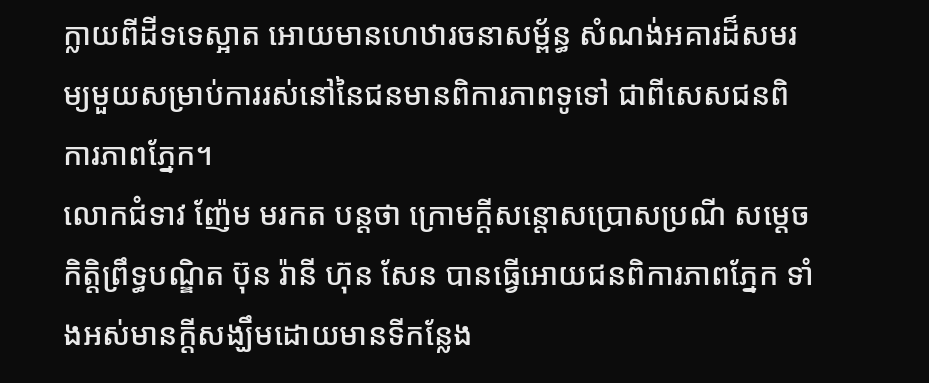ក្លាយពីដីទទេស្អាត អោយមានហេឋារចនាសម្ព័ន្ធ សំណង់អគារដ៏សមរម្យមួយសម្រាប់ការរស់នៅនៃជនមានពិការភាពទូទៅ ជាពីសេសជនពិការភាពភ្នែក។
លោកជំទាវ ញ៉ែម មរកត បន្តថា ក្រោមក្តីសន្តោសប្រោសប្រណី សម្តេចកិត្តិព្រឹទ្ធបណ្ឌិត ប៊ុន រ៉ានី ហ៊ុន សែន បានធ្វើអោយជនពិការភាពភ្នែក ទាំងអស់មានក្តីសង្ឃឹមដោយមានទីកន្លែង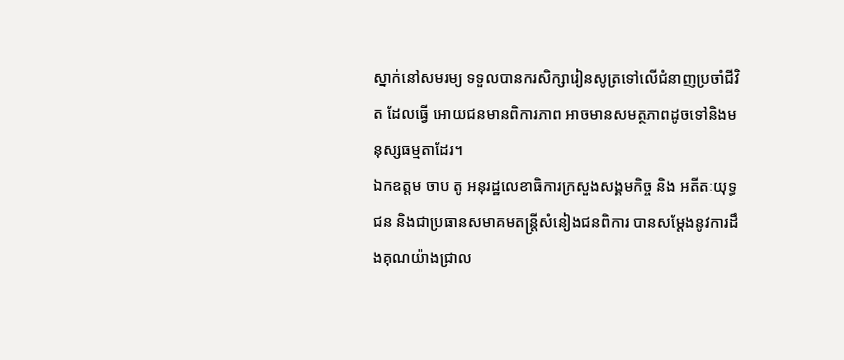ស្នាក់នៅសមរម្យ ទទួលបានករសិក្សារៀនសូត្រទៅលើជំនាញប្រចាំជីវិត ដែលធ្វើ អោយជនមានពិការភាព អាចមានសមត្ថភាពដូចទៅនិងមនុស្សធម្មតាដែរ។
ឯកឧត្តម ចាប តូ អនុរដ្ឋលេខាធិការក្រសួងសង្គមកិច្ច និង អតីតៈយុទ្ធជន និងជាប្រធានសមាគមតន្ត្រីសំនៀងជនពិការ បានសម្តែងនូវការដឹងគុណយ៉ាងជ្រាល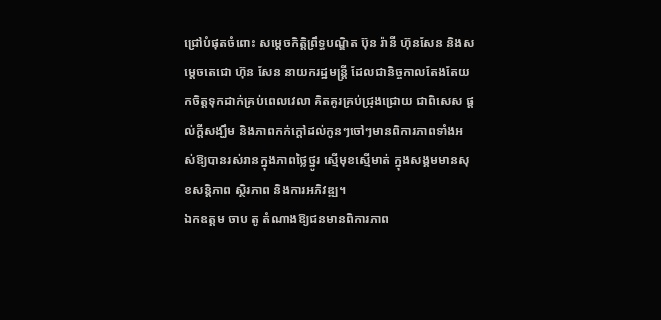ជ្រៅបំផុតចំពោះ សម្ដេចកិត្តិព្រឹទ្ធបណ្ឌិត ប៊ុន រ៉ានី ហ៊ុនសែន និងសម្តេចតេជោ ហ៊ុន សែន នាយករដ្ឋមន្ត្រី ដែលជានិច្ចកាលតែងតែយកចិត្ដទុកដាក់គ្រប់ពេលវេលា គិតគូរគ្រប់ជ្រុងជ្រោយ ជាពិសេស ផ្តល់ក្តីសង្ឃឹម និងភាពកក់ក្តៅដល់កូនៗចៅៗមានពិការភាពទាំងអស់ឱ្យបានរស់រានក្នុងភាពថ្លៃថ្នូរ ស្មើមុខស្មើមាត់ ក្នុងសង្គមមានសុខសន្តិភាព ស្ថិរភាព និងការអភិវឌ្ឍ។
ឯកឧត្តម ចាប តូ តំណាងឱ្យជនមានពិការភាព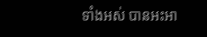ទាំងអស់ បានអះអា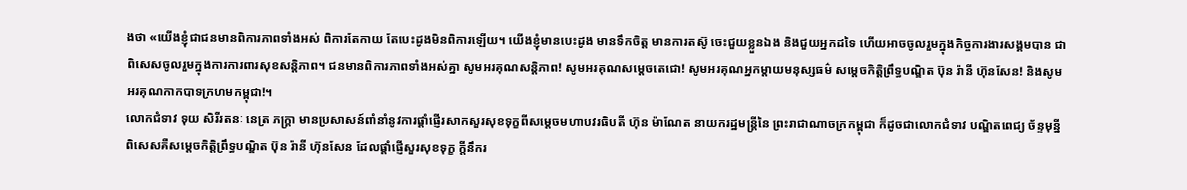ងថា «យើងខ្ញុំជាជនមានពិការភាពទាំងអស់ ពិការតែកាយ តែបេះដូងមិនពិការឡើយ។ យើងខ្ញុំមានបេះដូង មានទឹកចិត្ត មានការតស៊ូ ចេះជួយខ្លួនឯង និងជួយអ្នកដទៃ ហើយអាចចូលរួមក្នុងកិច្ចការងារសង្គមបាន ជាពិសេសចូលរួមក្នុងការការពារសុខសន្តិភាព។ ជនមានពិការភាពទាំងអស់គ្នា សូមអរគុណសន្តិភាព! សូមអរគុណសម្តេចតេជោ! សូមអរគុណអ្នកម្តាយមនុស្សធម៌ សម្តេចកិត្តិព្រឹទ្ធបណ្ឌិត ប៊ុន រ៉ានី ហ៊ុនសែន! និងសូមអរគុណកាកបាទក្រហមកម្ពុជា!។
លោកជំទាវ ទុយ សិរីរតនៈ នេត្រ ភក្រ្តា មានប្រសាសន៍ពាំនាំនូវការផ្តាំផ្ញើរសាកសួរសុខទុក្ខពីសម្តេចមហាបវរធិបតី ហ៊ុន ម៉ាណែត នាយករដ្ឋមន្រ្តីនៃ ព្រះរាជាណាចក្រកម្ពុជា ក៏ដូចជាលោកជំទាវ បណ្ឌិតពេជ្យ ច័ន្ទមុន្នី ពិសេសគឺសម្តេចកិត្តិព្រឹទ្ធបណ្ឌិត ប៊ុន រ៉ានី ហ៊ុនសែន ដែលផ្តាំផ្ញើសួរសុខទុក្ខ ក្តីនឹករ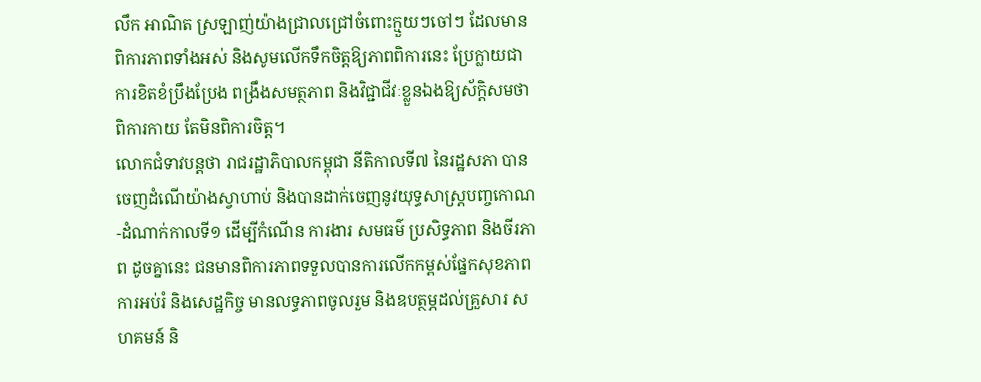លឹក អាណិត ស្រឡាញ់យ៉ាងជ្រាលជ្រៅចំពោះក្មួយៗចៅៗ ដែលមានពិការភាពទាំងអស់ និងសូមលើកទឹកចិត្តឱ្យភាពពិការនេះ ប្រែក្លាយជាការខិតខំប្រឹងប្រែង ពង្រឹងសមត្ថភាព និងវិជ្ជាជីវៈខ្លួនឯងឱ្យស័ក្តិសមថា ពិការកាយ តែមិនពិការចិត្ត។
លោកជំទាវបន្តថា រាជរដ្ឋាភិបាលកម្ពុជា នីតិកាលទី៧ នៃរដ្ឋសភា បានចេញដំណើយ៉ាងស្វាហាប់ និងបានដាក់ចេញនូវយុទ្ធសាស្ត្របញ្ចកោណ-ដំណាក់កាលទី១ ដើម្បីកំណើន ការងារ សមធម៌ ប្រសិទ្ធភាព និងចីរភាព ដូចគ្នានេះ ជនមានពិការភាពទទួលបានការលើកកម្ពស់ផ្នែកសុខភាព ការអប់រំ និងសេដ្ឋកិច្ច មានលទ្ធភាពចូលរួម និងឧបត្ថម្ភដល់គ្រួសារ សហគមន៍ និ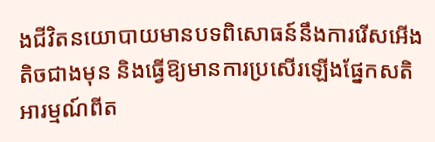ងជីវិតនយោបាយមានបទពិសោធន៍នឹងការរើសអើងតិចជាងមុន និងធ្វើឱ្យមានការប្រសើរឡើងផ្នែកសតិអារម្មណ៍ពីត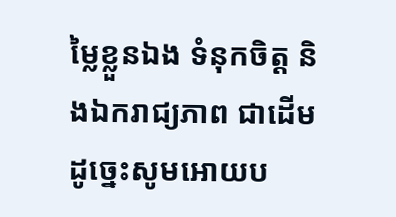ម្លៃខ្លួនឯង ទំនុកចិត្ត និងឯករាជ្យភាព ជាដើមដូច្នេះសូមអោយប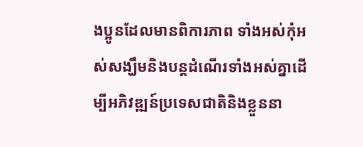ងប្អូនដែលមានពិការភាព ទាំងអស់កុំអស់សង្ឃឹមនិងបន្តដំណើរទាំងអស់គ្នាដើម្បីអភិវឌ្ឍន៍ប្រទេសជាតិនិងខ្លួននា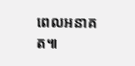ពេលអនាគត៕